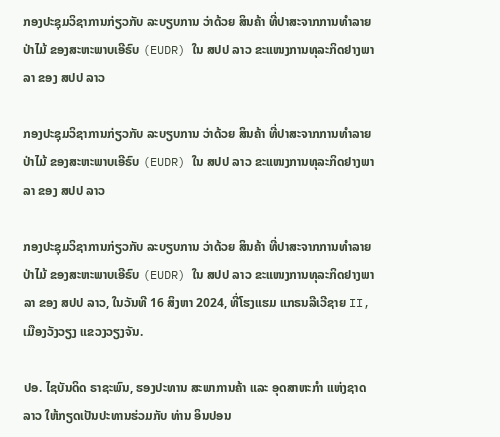ກອງປະຊຸມວິຊາການກ່ຽວກັບ ລະບຽບການ ວ່າດ້ວຍ ສິນຄ້າ ທີ່ປາສະຈາກການທໍາລາຍປ່າໄມ້ ຂອງສະຫະພາບເອີຣົບ (EUDR) ໃນ ສປປ ລາວ ຂະແໜງການທຸລະກິດຢາງພາລາ ຂອງ ສປປ ລາວ

ກອງປະຊຸມວິຊາການກ່ຽວກັບ ລະບຽບການ ວ່າດ້ວຍ ສິນຄ້າ ທີ່ປາສະຈາກການທໍາລາຍປ່າໄມ້ ຂອງສະຫະພາບເອີຣົບ (EUDR) ໃນ ສປປ ລາວ ຂະແໜງການທຸລະກິດຢາງພາລາ ຂອງ ສປປ ລາວ

ກອງປະຊຸມວິຊາການກ່ຽວກັບ ລະບຽບການ ວ່າດ້ວຍ ສິນຄ້າ ທີ່ປາສະຈາກການທໍາລາຍປ່າໄມ້ ຂອງສະຫະພາບເອີຣົບ (EUDR) ໃນ ສປປ ລາວ ຂະແໜງການທຸລະກິດຢາງພາລາ ຂອງ ສປປ ລາວ, ໃນວັນທີ 16 ສິງຫາ 2024, ທີ່ໂຮງແຮມ ແກຣນລີເວີຊາຍ II, ເມືອງວັງວຽງ ແຂວງວຽງຈັນ.

ປອ. ໄຊບັນດິດ ຣາຊະພົນ, ຮອງປະທານ ສະພາການຄ້າ ແລະ ອຸດສາຫະກຳ ແຫ່ງຊາດລາວ ໃຫ້ກຽດເປັນປະທານຮ່ວມກັບ ທ່ານ ອິນປອນ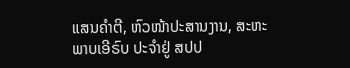ແສນຄຳຕີ, ຫົວໜ້າປະສານງານ, ສະຫະພາບເອີຣົບ ປະຈໍາຢູ່ ສປປ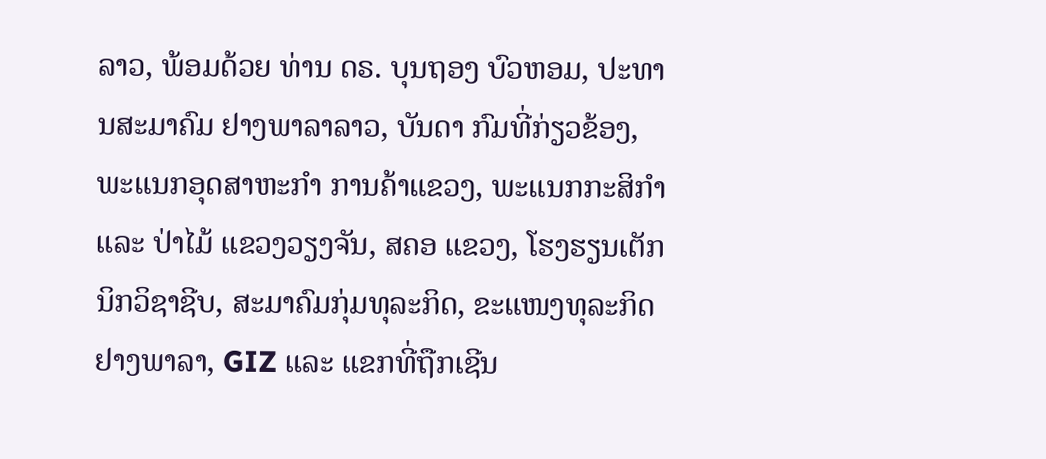ລາວ, ພ້ອມດ້ວຍ ທ່ານ ດຣ. ບຸນຖອງ ບົວຫອມ, ປະທານສະມາຄົມ ຢາງພາລາລາວ, ບັນດາ ກົມທີ່ກ່ຽວຂ້ອງ, ພະແນກອຸດສາຫະກຳ ການຄ້າແຂວງ, ພະແນກກະສິກຳ ແລະ ປ່າໄມ້ ແຂວງວຽງຈັນ, ສຄອ ແຂວງ, ໂຮງຮຽນເຕັກນິກວິຊາຊີບ, ສະມາຄົມກຸ່ມທຸລະກິດ, ຂະແໜງທຸລະກິດຢາງພາລາ, GIZ ແລະ ແຂກທີ່ຖືກເຊີນ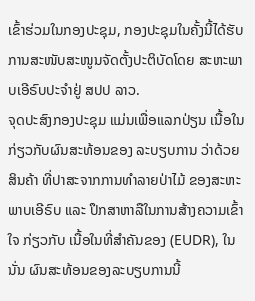ເຂົ້າຮ່ວມໃນກອງປະຊຸມ, ກອງປະຊຸມໃນຄັ້ງນີ້ໄດ້ຮັບ ການສະໜັບສະໜູນຈັດຕັ້ງປະຕິບັດໂດຍ ສະຫະພາບເອີຣົບປະຈຳຢູ່ ສປປ ລາວ.
ຈຸດປະສົງກອງປະຊຸມ ແມ່ນເພື່ອແລກປ່ຽນ ເນື້ອໃນ ກ່ຽວກັບຜົນສະທ້ອນຂອງ ລະບຽບການ ວ່າດ້ວຍ ສິນຄ້າ ທີ່ປາສະຈາກການທໍາລາຍປ່າໄມ້ ຂອງສະຫະພາບເອີຣົບ ແລະ ປຶກສາຫາລືໃນການສ້າງຄວາມເຂົ້າໃຈ ກ່ຽວກັບ ເນື້ອໃນທີ່ສຳຄັນຂອງ (EUDR), ໃນນັ່ນ ຜົນສະທ້ອນຂອງລະບຽບການນີ້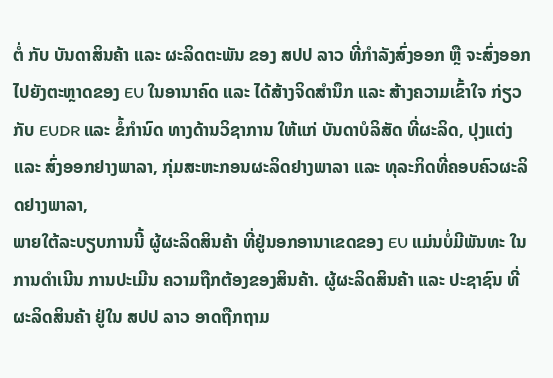ຕໍ່ ກັບ ບັນດາສິນຄ້າ ແລະ ຜະລິດຕະພັນ ຂອງ ສປປ ລາວ ທີ່ກຳລັງສົ່ງອອກ ຫຼື ຈະສົ່ງອອກ ໄປຍັງຕະຫຼາດຂອງ EU ໃນອານາຄົດ ແລະ ໄດ້ສ້າງຈິດສໍານຶກ ແລະ ສ້າງຄວາມເຂົ້າໃຈ ກ່ຽວກັບ EUDR ແລະ ຂໍ້ກຳນົດ ທາງດ້ານວິຊາການ ໃຫ້ແກ່ ບັນດາບໍລິສັດ ທີ່ຜະລິດ, ປຸງແຕ່ງ ແລະ ສົ່ງອອກຢາງພາລາ, ກຸ່ມສະຫະກອນຜະລິດຢາງພາລາ ແລະ ທຸລະກິດທີ່ຄອບຄົວຜະລິດຢາງພາລາ,
ພາຍໃຕ້ລະບຽບການນີ້ ຜູ້ຜະລິດສິນຄ້າ ທີ່ຢູ່ນອກອານາເຂດຂອງ EU ແມ່ນບໍ່ມີພັນທະ ໃນການດໍາເນີນ ການປະເມີນ ຄວາມຖືກຕ້ອງຂອງສິນຄ້າ. ຜູ້ຜະລິດສິນຄ້າ ແລະ ປະຊາຊົນ ທີ່ຜະລິດສິນຄ້າ ຢູ່ໃນ ສປປ ລາວ ອາດຖືກຖາມ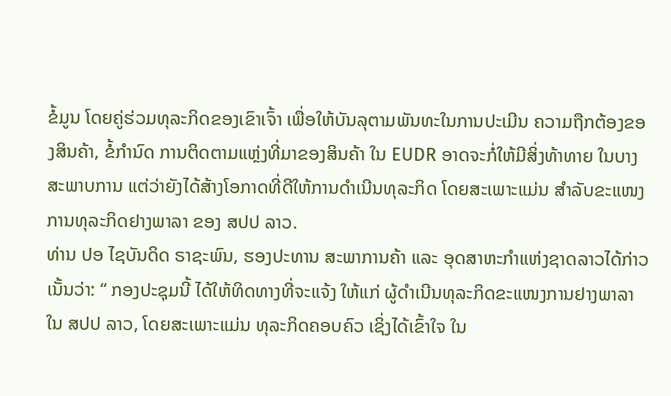ຂໍ້ມູນ ໂດຍຄູ່ຮ່ວມທຸລະກິດຂອງເຂົາເຈົ້າ ເພື່ອໃຫ້ບັນລຸຕາມພັນທະໃນການປະເມີນ ຄວາມຖືກຕ້ອງຂອງສິນຄ້າ, ຂໍ້ກຳນົດ ການຕິດຕາມແຫຼ່ງທີ່ມາຂອງສິນຄ້າ ໃນ EUDR ອາດຈະກໍ່ໃຫ້ມີສິ່ງທ້າທາຍ ໃນບາງສະພາບການ ແຕ່ວ່າຍັງໄດ້ສ້າງໂອກາດທີ່ດີໃຫ້ການດຳເນີນທຸລະກິດ ໂດຍສະເພາະແມ່ນ ສຳລັບຂະແໜງການທຸລະກິດຢາງພາລາ ຂອງ ສປປ ລາວ.
ທ່ານ ປອ ໄຊບັນດິດ ຣາຊະພົນ, ຮອງປະທານ ສະພາການຄ້າ ແລະ ອຸດສາຫະກຳແຫ່ງຊາດລາວໄດ້ກ່າວເນັ້ນວ່າ: “ ກອງປະຊຸມນີ້ ໄດ້ໃຫ້ທິດທາງທີ່ຈະແຈ້ງ ໃຫ້ແກ່ ຜູ້ດຳເນີນທຸລະກິດຂະແໜງການຢາງພາລາ ໃນ ສປປ ລາວ, ໂດຍສະເພາະແມ່ນ ທຸລະກິດຄອບຄົວ ເຊິ່ງໄດ້ເຂົ້າໃຈ ໃນ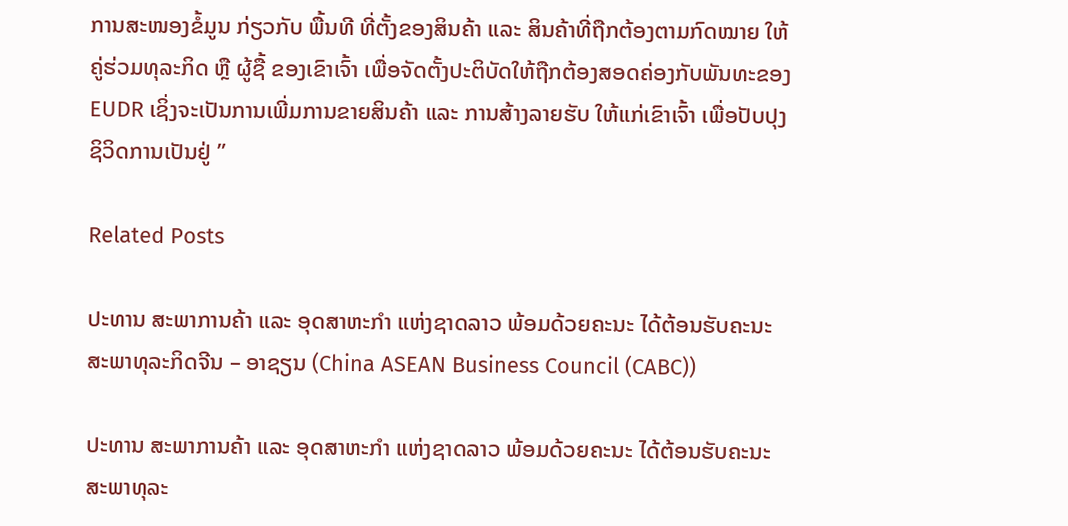ການສະໜອງຂໍ້ມູນ ກ່ຽວກັບ ພື້ນທີ ທີ່ຕັ້ງຂອງສິນຄ້າ ແລະ ສິນຄ້າທີ່ຖືກຕ້ອງຕາມກົດໝາຍ ໃຫ້ຄູ່ຮ່ວມທຸລະກິດ ຫຼື ຜູ້ຊື້ ຂອງເຂົາເຈົ້າ ເພື່ອຈັດຕັ້ງປະຕິບັດໃຫ້ຖືກຕ້ອງສອດຄ່ອງກັບພັນທະຂອງ EUDR ເຊິ່ງຈະເປັນການເພີ່ມການຂາຍສິນຄ້າ ແລະ ການສ້າງລາຍຮັບ ໃຫ້ແກ່ເຂົາເຈົ້າ ເພື່ອປັບປຸງຊິວິດການເປັນຢູ່ ”

Related Posts

ປະທານ ສະພາການຄ້າ ແລະ ອຸດສາຫະກຳ ແຫ່ງຊາດລາວ ພ້ອມດ້ວຍຄະນະ ໄດ້ຕ້ອນຮັບຄະນະ ສະພາທຸລະກິດຈີນ – ອາຊຽນ (China ASEAN Business Council (CABC))

ປະທານ ສະພາການຄ້າ ແລະ ອຸດສາຫະກຳ ແຫ່ງຊາດລາວ ພ້ອມດ້ວຍຄະນະ ໄດ້ຕ້ອນຮັບຄະນະ ສະພາທຸລະ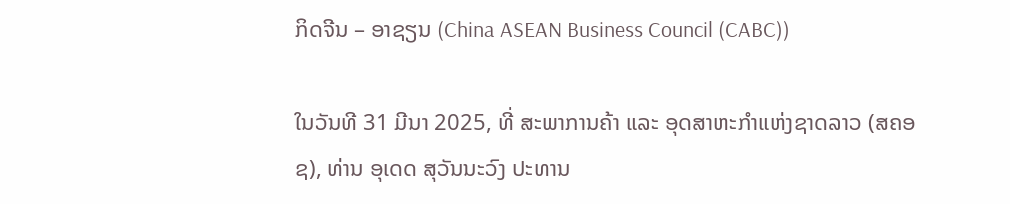ກິດຈີນ – ອາຊຽນ (China ASEAN Business Council (CABC))

ໃນວັນທີ 31 ມີນາ 2025, ທີ່ ສະພາການຄ້າ ແລະ ອຸດສາຫະກຳແຫ່ງຊາດລາວ (ສຄອຊ), ທ່ານ ອຸເດດ ສຸວັນນະວົງ ປະທານ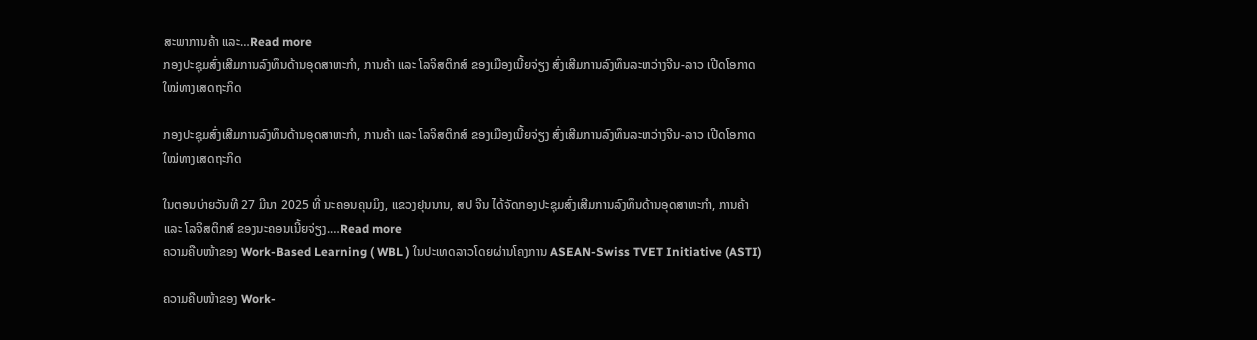ສະພາການຄ້າ ແລະ…Read more
ກອງປະຊຸມສົ່ງເສີມການລົງທຶນດ້ານອຸດສາຫະກຳ, ການຄ້າ ແລະ ໂລຈິສຕິກສ໌ ຂອງເມືອງເນີ້ຍຈ່ຽງ ສົ່ງເສີມການລົງທຶນລະຫວ່າງຈີນ-ລາວ ເປີດໂອກາດໃໝ່ທາງເສດຖະກິດ

ກອງປະຊຸມສົ່ງເສີມການລົງທຶນດ້ານອຸດສາຫະກຳ, ການຄ້າ ແລະ ໂລຈິສຕິກສ໌ ຂອງເມືອງເນີ້ຍຈ່ຽງ ສົ່ງເສີມການລົງທຶນລະຫວ່າງຈີນ-ລາວ ເປີດໂອກາດໃໝ່ທາງເສດຖະກິດ

ໃນຕອນບ່າຍວັນທີ 27 ມີນາ 2025 ທີ່ ນະຄອນຄຸນມິງ, ແຂວງຢຸນນານ, ສປ ຈີນ ໄດ້ຈັດກອງປະຊຸມສົ່ງເສີມການລົງທຶນດ້ານອຸດສາຫະກຳ, ການຄ້າ ແລະ ໂລຈິສຕິກສ໌ ຂອງນະຄອນເນີ້ຍຈ່ຽງ.…Read more
ຄວາມຄືບໜ້າຂອງ Work-Based Learning ( WBL ) ໃນປະເທດລາວໂດຍຜ່ານໂຄງການ ASEAN-Swiss TVET Initiative (ASTI)

ຄວາມຄືບໜ້າຂອງ Work-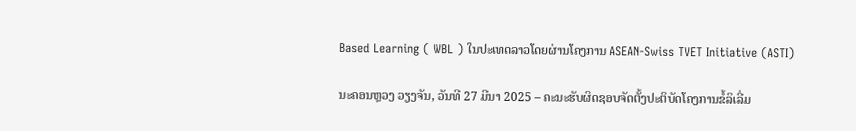Based Learning ( WBL ) ໃນປະເທດລາວໂດຍຜ່ານໂຄງການ ASEAN-Swiss TVET Initiative (ASTI)

ນະຄອນຫຼວງ ວຽງຈັນ, ວັນທີ 27 ມີນາ 2025 – ຄະນະຮັບຜິດຊອບຈັດຕັ້ງປະຕິບັດໂຄງການຂໍ້ລິເລີ່ມ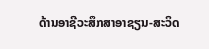ດ້ານອາຊີວະສຶກສາອາຊຽນ-ສະວິດ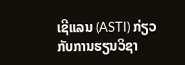ເຊີແລນ (ASTI) ກ່ຽວກັບການຮຽນວິຊາ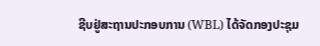ຊີບຢູ່ສະຖານປະກອບການ (WBL) ໄດ້ຈັດກອງປະຊຸມ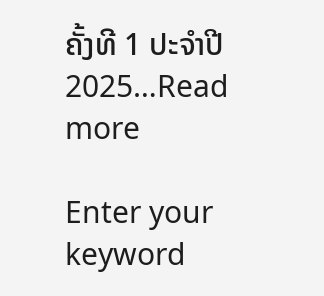ຄັ້ງທີ 1 ປະຈໍາປີ 2025…Read more

Enter your keyword